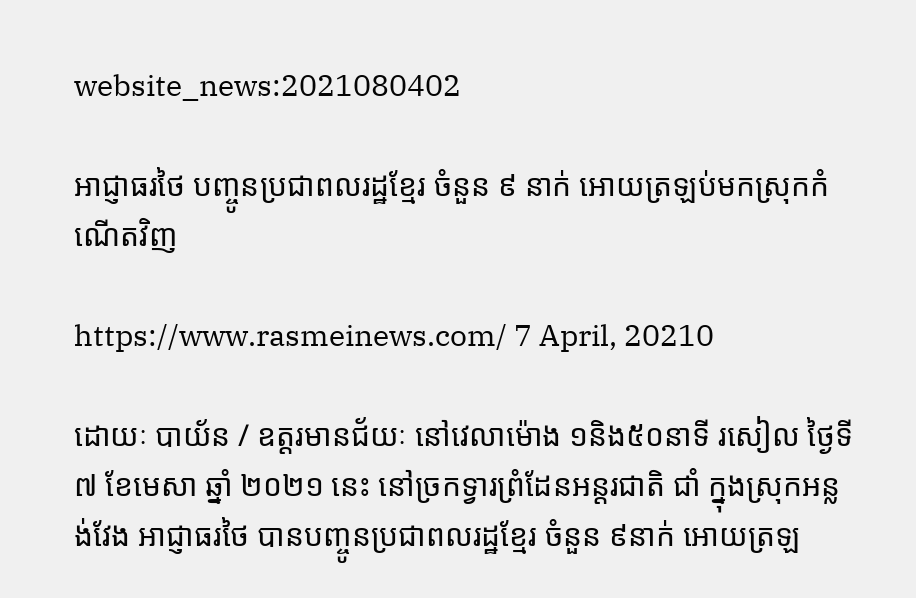website_news:2021080402

អាជ្ញាធរថៃ បញ្ចូនប្រជាពលរដ្ឋខ្មែរ ចំនួន ៩ នាក់ អោយត្រឡប់មកស្រុកកំណើតវិញ

https://www.rasmeinews.com/ 7 April, 20210

ដោយៈ បាយ័ន / ឧត្តរមានជ័យៈ នៅវេលាម៉ោង ១និង៥០នាទី រសៀល ថ្ងៃទី៧ ខែមេសា ឆ្នាំ ២០២១ នេះ នៅច្រកទ្វារព្រំដែនអន្តរជាតិ ជាំ ក្នុងស្រុកអន្លង់វែង អាជ្ញាធរថៃ បានបញ្ចូនប្រជាពលរដ្ឋខ្មែរ ចំនួន ៩នាក់ អោយត្រឡ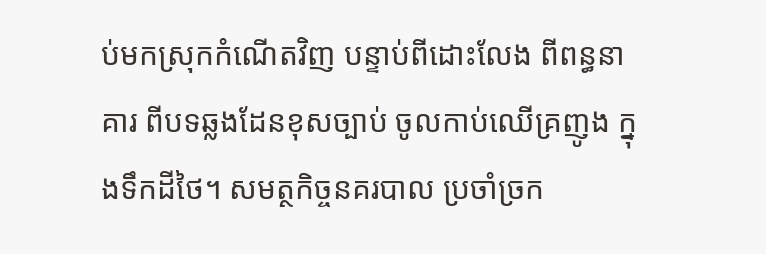ប់មកស្រុកកំណើតវិញ បន្ទាប់ពីដោះលែង ពីពន្ធនាគារ ពីបទឆ្លងដែនខុសច្បាប់ ចូលកាប់ឈើគ្រញូង ក្នុងទឹកដីថៃ។ សមត្ថកិច្ចនគរបាល ប្រចាំច្រក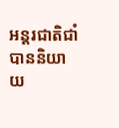អន្តរជាតិជាំ បាននិយាយ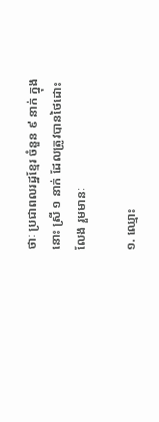ថាៈ ប្រជាពលរដ្ឋខ្មែរ ចំនួន ៩ នាក់ ក្នុងនោះ ស្រី ១ នាក់ ដែលត្រូវបានថៃដោះលែង រួមមានៈ

១. ឈ្មោះ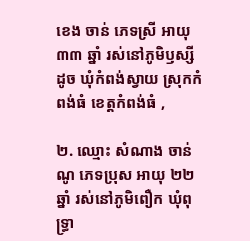ខេង ចាន់ ភេទស្រី អាយុ ៣៣ ឆ្នាំ រស់នៅភូមិឫស្សីដូច ឃុំកំពង់ស្វាយ ស្រុកកំពង់ធំ ខេត្ដកំពង់ធំ ,

២. ឈ្មោះ សំណាង ចាន់ណូ ភេទប្រុស អាយុ ២២ ឆ្នាំ រស់នៅភូមិពឿក ឃុំពុទ្ធ្រា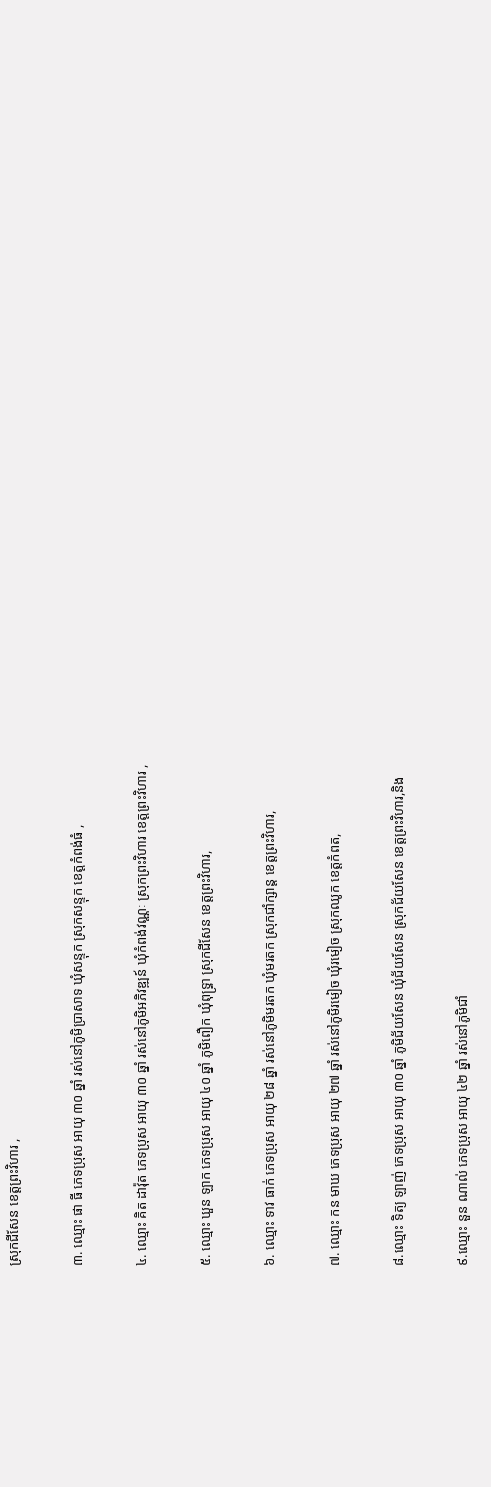ស្រុកជីសែន ខេត្តព្រះវិហារ ,

៣. ឈ្មោះ ផា ធី ភេទប្រុស អាយុ ៣០ ឆ្នាំ រស់នៅភូមិប្រាសាទ ឃុំសន្ទុក ស្រុកសន្ទុក ខេត្តកំពង់ធំ ,

៤. ឈ្មោះ គិត ដាវ៉ុត ភេទប្រុស អាយុ ៣០ ឆ្នាំ រស់នៅភូមិអភិវឌ្ឍន៍ ឃុំកំពង់វណ្ណៈ ស្រុកព្រះវិហារ ខេត្តព្រះវិហារ ,

៥. ឈ្មោះ ឃួន ឡាក ភេទប្រុស អាយុ ៤០ ឆ្នាំ ភូមិពឿក ឃុំពុទ្ធ្រា ស្រុកជីសែន ខេត្តព្រះវិហារ,

៦. ឈ្មោះ ទាវ ធាក់ ភេទប្រុស អាយុ ២៨ ឆ្នាំ រស់នៅភូមិមរតក ឃុំមរតក ស្រុកជាំក្សាន្ត ខេត្តព្រះវិហារ,

៧. ឈ្មោះ កន មាឃ ភេទប្រុស អាយុ ២៧ ឆ្នាំ រស់នៅភូមិរមៀច ឃុំរមៀច ស្រុកឈូក ខេត្តកំពត,

៨.ឈ្មោះ ទិត្យ ឡាញ់ ភេទប្រុស អាយុ ៣០ ឆ្នាំ ភូមិជ័យសែន ឃុំជ័យសែន ស្រុកជ័យសែន ខេត្តព្រះវិហារ,និង

៩.ឈ្មោះ នួន ណាល់ ភេទប្រុស អាយុ ៤២ ឆ្នាំ រស់នៅភូមិជាំ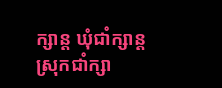ក្សាន្ត ឃុំជាំក្សាន្ត ស្រុកជាំក្សា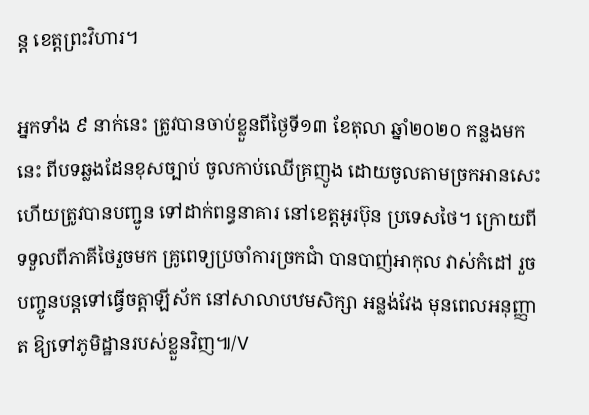ន្ត ខេត្តព្រះវិហារ។

អ្នកទាំង ៩ នាក់នេះ ត្រូវបានចាប់ខ្លួនពីថ្ងៃទី១៣ ខែតុលា ឆ្នាំ២០២០ កន្លងមកនេះ ពីបទឆ្លងដែនខុសច្បាប់ ចូលកាប់ឈើគ្រញូង ដោយចូលតាមច្រកអានសេះ ហើយត្រូវបានបញ្ជូន ទៅដាក់ពន្ធនាគារ នៅខេត្តអូរប៊ុន ប្រទេសថៃ។ ក្រោយពីទទួលពីភាគីថៃរួចមក គ្រូពេទ្យប្រចាំការច្រកជាំ បានបាញ់អាកុល វាស់កំដៅ រួចបញ្ចូនបន្តទៅធ្វើចត្តាឡីស័ក នៅសាលាបឋមសិក្សា អន្លង់វែង មុនពេលអនុញ្ញាត ឱ្យទៅភូមិដ្ឋានរបស់ខ្លួនវិញ៕/V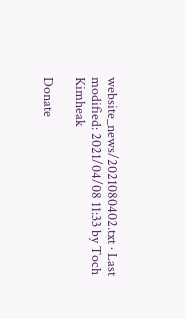website_news/2021080402.txt · Last modified: 2021/04/08 11:33 by Toch Kimheak

Donate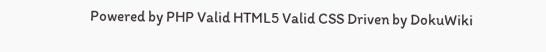Powered by PHP Valid HTML5 Valid CSS Driven by DokuWiki